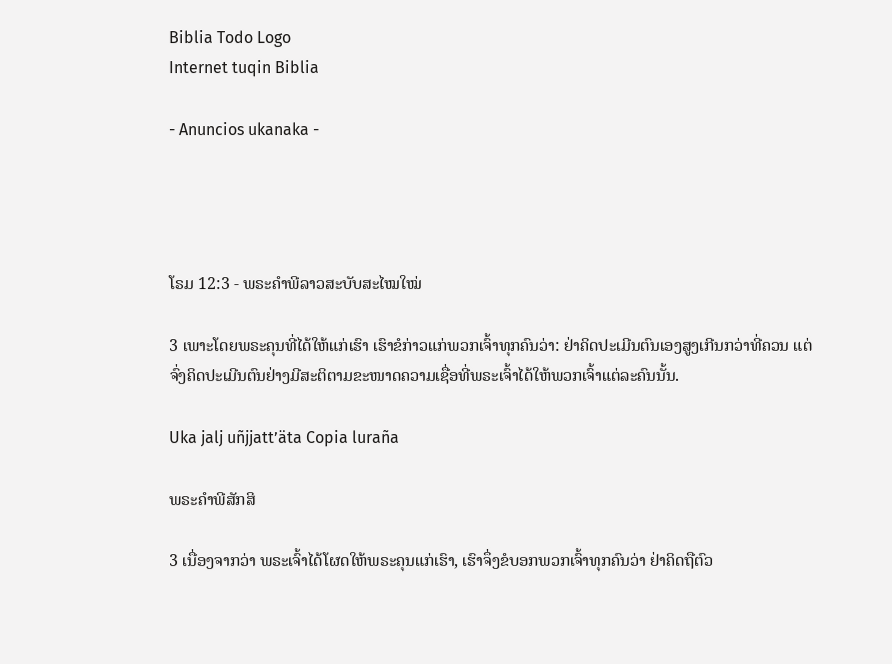Biblia Todo Logo
Internet tuqin Biblia

- Anuncios ukanaka -




ໂຣມ 12:3 - ພຣະຄຳພີລາວສະບັບສະໄໝໃໝ່

3 ເພາະໂດຍພຣະຄຸນທີ່ໄດ້ໃຫ້ແກ່ເຮົາ ເຮົາຂໍກ່າວແກ່ພວກເຈົ້າທຸກຄົນວ່າ: ຢ່າຄິດປະເມີນຕົນເອງສູງເກີນກວ່າທີ່ຄວນ ແຕ່ຈົ່ງຄິດປະເມີນຕົນຢ່າງມີສະຕິຕາມຂະໜາດຄວາມເຊື່ອທີ່ພຣະເຈົ້າໄດ້ໃຫ້ພວກເຈົ້າແຕ່ລະຄົນນັ້ນ.

Uka jalj uñjjattʼäta Copia luraña

ພຣະຄຳພີສັກສິ

3 ເນື່ອງຈາກວ່າ ພຣະເຈົ້າໄດ້ໂຜດໃຫ້ພຣະຄຸນແກ່ເຮົາ, ເຮົາຈຶ່ງຂໍບອກພວກເຈົ້າທຸກຄົນວ່າ ຢ່າຄິດຖືຕົວ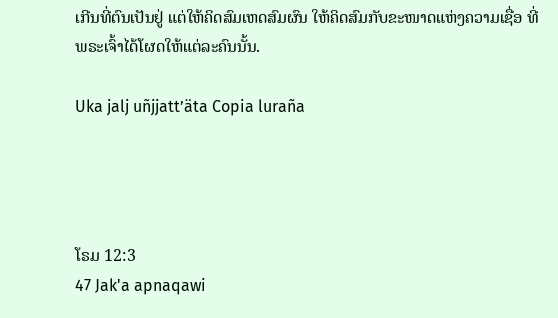ເກີນທີ່ຕົນເປັນຢູ່ ແຕ່ໃຫ້ຄິດສົມເຫດສົມຜົນ ໃຫ້ຄິດສົມກັບຂະໜາດແຫ່ງຄວາມເຊື່ອ ທີ່ພຣະເຈົ້າໄດ້ໂຜດໃຫ້ແຕ່ລະຄົນນັ້ນ.

Uka jalj uñjjattʼäta Copia luraña




ໂຣມ 12:3
47 Jak'a apnaqawi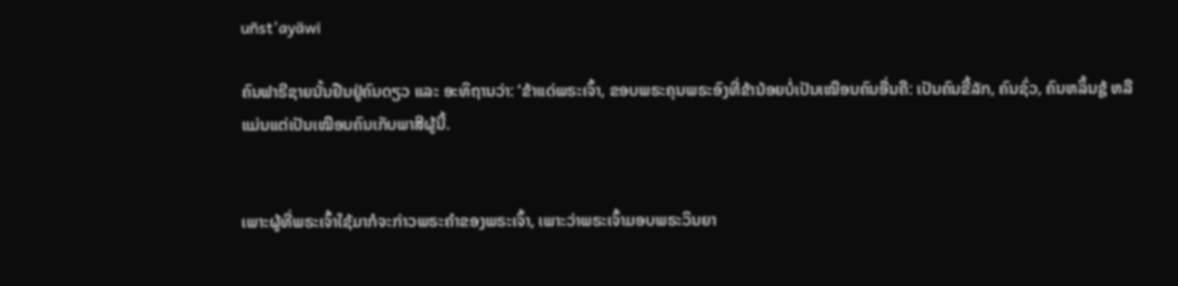uñst'ayäwi

ຄົນຟາຣີຊາຍນັ້ນຢືນຢູ່ຄົນດຽວ ແລະ ອະທິຖານວ່າ: ‘ຂ້າແດ່ພຣະເຈົ້າ, ຂອບພຣະຄຸນພຣະອົງທີ່ຂ້ານ້ອຍບໍ່ເປັນເໝືອນຄົນອື່ນຄື: ເປັນຄົນຂີ້ລັກ, ຄົນຊົ່ວ, ຄົນຫລິ້ນຊູ້ ຫລື ແມ່ນແຕ່ເປັນເໝືອນຄົນເກັບພາສີຜູ້ນີ້.


ເພາະຜູ້ທີ່ພຣະເຈົ້າໃຊ້ມາກໍຈະກ່າວພຣະຄຳຂອງພຣະເຈົ້າ, ເພາະວ່າພຣະເຈົ້າມອບພຣະວິນຍາ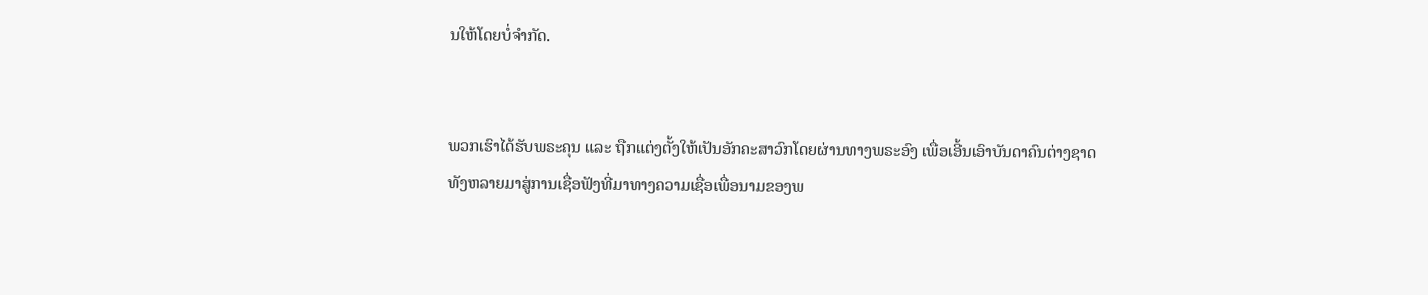ນໃຫ້ໂດຍບໍ່ຈຳກັດ.


ພວກເຮົາໄດ້ຮັບພຣະຄຸນ ແລະ ຖືກແຕ່ງຕັ້ງໃຫ້ເປັນອັກຄະສາວົກໂດຍຜ່ານທາງພຣະອົງ ເພື່ອເອີ້ນເອົາບັນດາຄົນຕ່າງຊາດທັງຫລາຍມາສູ່ການເຊື່ອຟັງທີ່ມາທາງຄວາມເຊື່ອເພື່ອນາມຂອງພ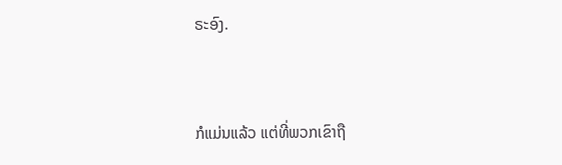ຣະອົງ.


ກໍແມ່ນແລ້ວ ແຕ່ທີ່ພວກເຂົາຖື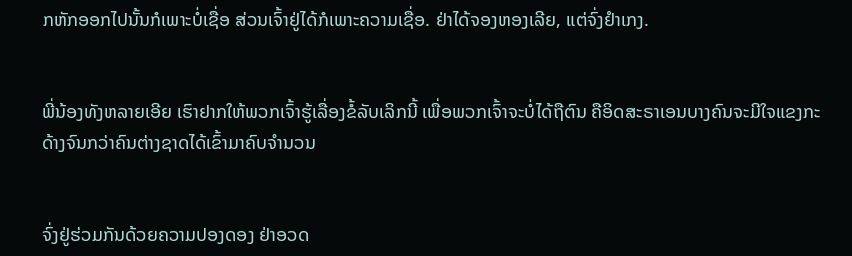ກຫັກອອກໄປນັ້ນກໍເພາະບໍ່ເຊື່ອ ສ່ວນເຈົ້າຢູ່ໄດ້ກໍເພາະຄວາມເຊື່ອ. ຢ່າໄດ້ຈອງຫອງເລີຍ, ແຕ່ຈົ່ງຢຳເກງ.


ພີ່ນ້ອງທັງຫລາຍເອີຍ ເຮົາຢາກໃຫ້ພວກເຈົ້າຮູ້ເລື່ອງຂໍ້ລັບເລິກນີ້ ເພື່ອພວກເຈົ້າຈະບໍ່ໄດ້ຖືຕົນ ຄືອິດສະຣາເອນບາງຄົນຈະມີໃຈແຂງກະດ້າງຈົນກວ່າຄົນຕ່າງຊາດໄດ້ເຂົ້າມາຄົບຈຳນວນ


ຈົ່ງຢູ່ຮ່ວມກັນດ້ວຍຄວາມປອງດອງ ຢ່າອວດ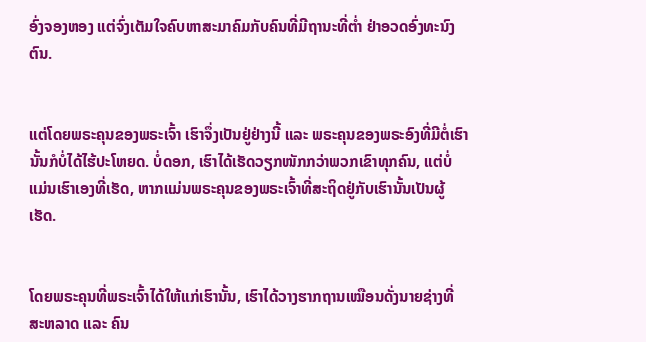ອົ່ງຈອງຫອງ ແຕ່ຈົ່ງເຕັມໃຈຄົບຫາສະມາຄົມກັບຄົນທີ່ມີຖານະທີ່ຕ່ຳ ຢ່າອວດອົ່ງທະນົງຕົນ.


ແຕ່ໂດຍພຣະຄຸນຂອງພຣະເຈົ້າ ເຮົາຈຶ່ງເປັນຢູ່ຢ່າງນີ້ ແລະ ພຣະຄຸນຂອງພຣະອົງທີ່ມີຕໍ່ເຮົານັ້ນກໍບໍ່ໄດ້ໄຮ້ປະໂຫຍດ. ບໍ່ດອກ, ເຮົາໄດ້ເຮັດວຽກໜັກກວ່າພວກເຂົາທຸກຄົນ, ແຕ່ບໍ່ແມ່ນເຮົາເອງທີ່ເຮັດ, ຫາກແມ່ນພຣະຄຸນຂອງພຣະເຈົ້າທີ່ສະຖິດຢູ່ກັບເຮົານັ້ນເປັນຜູ້ເຮັດ.


ໂດຍພຣະຄຸນທີ່ພຣະເຈົ້າໄດ້ໃຫ້ແກ່ເຮົານັ້ນ, ເຮົາໄດ້ວາງຮາກຖານເໝືອນດັ່ງນາຍຊ່າງທີ່ສະຫລາດ ແລະ ຄົນ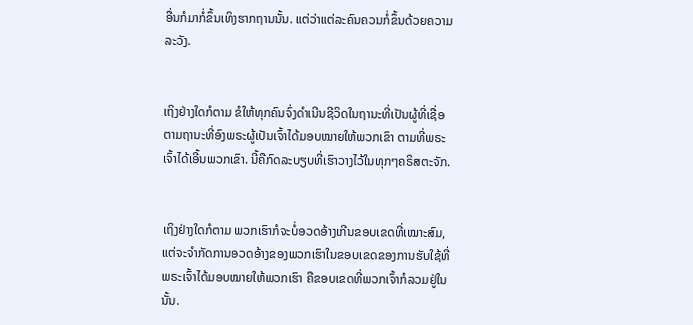ອື່ນກໍມາກໍ່ຂຶ້ນເທິງຮາກຖານນັ້ນ. ແຕ່ວ່າແຕ່ລະຄົນຄວນກໍ່ຂຶ້ນດ້ວຍຄວາມລະວັງ.


ເຖິງຢ່າງໃດກໍຕາມ ຂໍໃຫ້ທຸກຄົນຈົ່ງດຳເນີນຊີວິດໃນຖານະທີ່ເປັນຜູ້ທີ່ເຊື່ອ ຕາມຖານະທີ່ອົງພຣະຜູ້ເປັນເຈົ້າໄດ້ມອບໝາຍໃຫ້ພວກເຂົາ ຕາມທີ່ພຣະເຈົ້າໄດ້ເອີ້ນພວກເຂົາ. ນີ້ຄືກົດລະບຽບທີ່ເຮົາວາງໄວ້ໃນທຸກໆຄຣິສຕະຈັກ.


ເຖິງຢ່າງໃດກໍຕາມ ພວກເຮົາກໍຈະບໍ່ອວດອ້າງເກີນຂອບເຂດທີ່ເໝາະສົມ, ແຕ່ຈະຈໍາກັດການອວດອ້າງຂອງພວກເຮົາໃນຂອບເຂດຂອງການຮັບໃຊ້ທີ່ພຣະເຈົ້າໄດ້ມອບໝາຍໃຫ້ພວກເຮົາ ຄືຂອບເຂດທີ່ພວກເຈົ້າກໍລວມຢູ່ໃນນັ້ນ.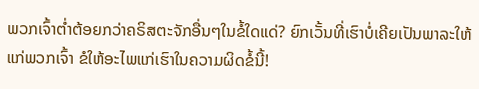ພວກເຈົ້າຕໍ່າຕ້ອຍກວ່າຄຣິສຕະຈັກອື່ນໆໃນຂໍ້ໃດແດ່? ຍົກເວັ້ນທີ່ເຮົາບໍ່ເຄີຍເປັນພາລະໃຫ້ແກ່ພວກເຈົ້າ ຂໍໃຫ້ອະໄພແກ່ເຮົາໃນຄວາມຜິດຂໍ້ນີ້!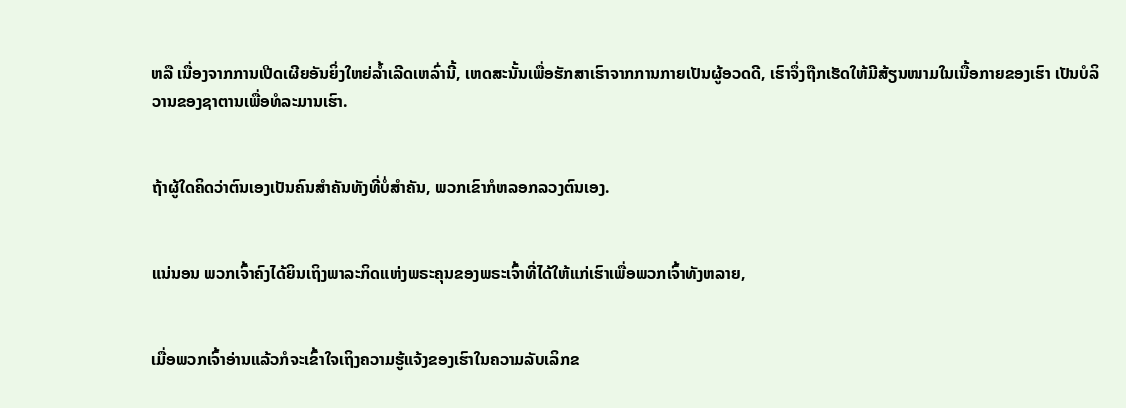ຫລື ເນື່ອງຈາກການເປີດເຜີຍອັນຍິ່ງໃຫຍ່ລ້ຳເລີດເຫລົ່ານີ້, ເຫດສະນັ້ນເພື່ອຮັກສາເຮົາຈາກການກາຍເປັນຜູ້ອວດດີ, ເຮົາຈຶ່ງຖືກເຮັດໃຫ້ມີສ້ຽນໜາມໃນເນື້ອກາຍຂອງເຮົາ ເປັນບໍລິວານຂອງຊາຕານເພື່ອທໍລະມານເຮົາ.


ຖ້າຜູ້ໃດຄິດວ່າຕົນເອງເປັນຄົນສຳຄັນທັງທີ່ບໍ່ສຳຄັນ, ພວກເຂົາກໍຫລອກລວງຕົນເອງ.


ແນ່ນອນ ພວກເຈົ້າຄົງໄດ້ຍິນເຖິງພາລະກິດແຫ່ງພຣະຄຸນຂອງພຣະເຈົ້າທີ່ໄດ້ໃຫ້ແກ່ເຮົາເພື່ອພວກເຈົ້າທັງຫລາຍ,


ເມື່ອພວກເຈົ້າອ່ານແລ້ວກໍຈະເຂົ້າໃຈເຖິງຄວາມຮູ້ແຈ້ງຂອງເຮົາໃນຄວາມລັບເລິກຂ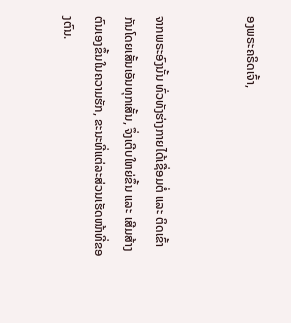ອງພຣະຄຣິດເຈົ້າ,


ຈາກພຣະອົງນັ້ນ ທົ່ວທັງຮ່າງກາຍໄດ້ເຊື່ອມຕໍ່ ແລະ ຕິດເຂົ້າກັນໂດຍເສັ້ນເອັນທຸກເສັ້ນ, ຈຶ່ງເຕີບໃຫຍ່ຂຶ້ນ ແລະ ເສີມສ້າງຕົນເອງຂຶ້ນໃນຄວາມຮັກ, ຂະນະທີ່ແຕ່ລະສ່ວນເຮັດໜ້າທີ່ຂອງຕົນ.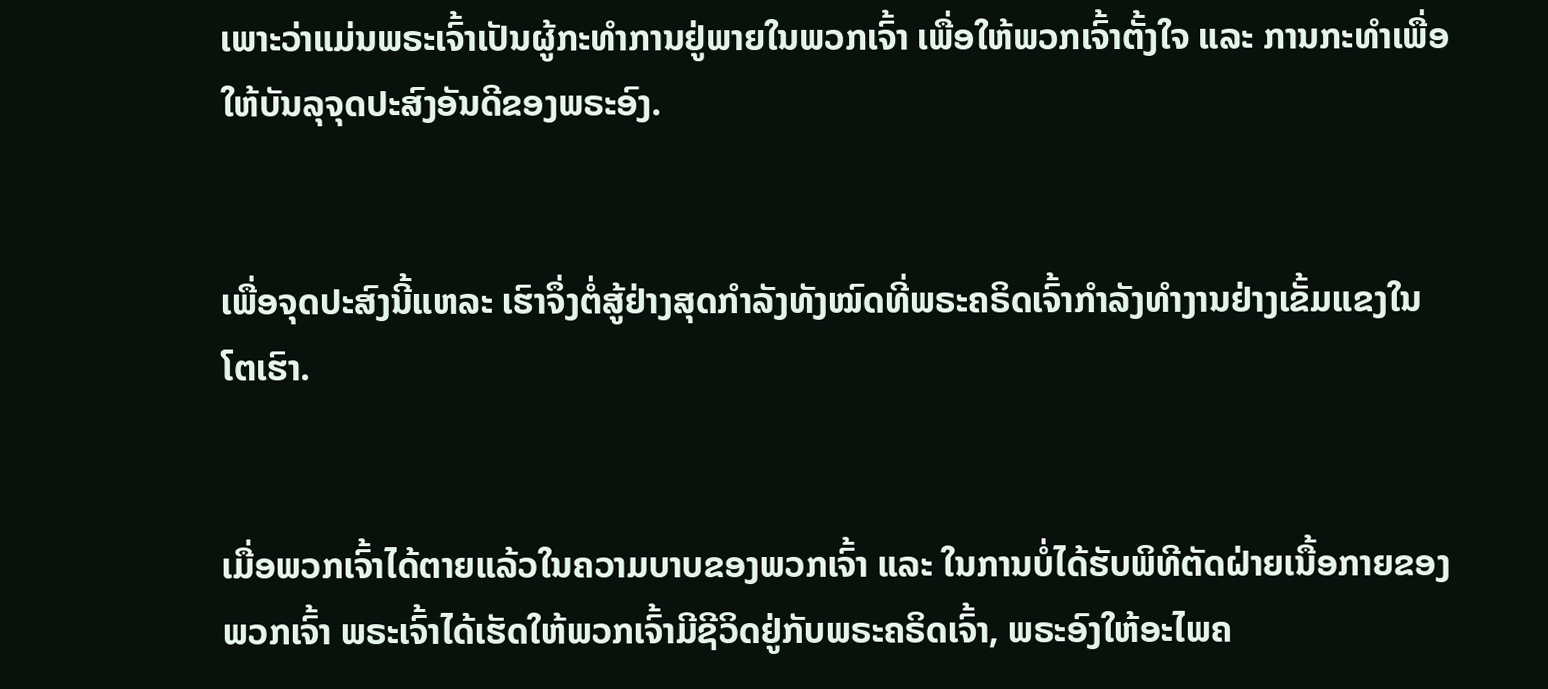ເພາະວ່າແມ່ນພຣະເຈົ້າເປັນຜູ້ກະທຳການຢູ່ພາຍໃນພວກເຈົ້າ ເພື່ອໃຫ້ພວກເຈົ້າຕັ້ງໃຈ ແລະ ການກະທຳເພື່ອໃຫ້ບັນລຸຈຸດປະສົງອັນດີຂອງພຣະອົງ.


ເພື່ອຈຸດປະສົງນີ້ແຫລະ ເຮົາຈຶ່ງຕໍ່ສູ້ຢ່າງສຸດກຳລັງທັງໝົດທີ່ພຣະຄຣິດເຈົ້າກຳລັງທຳງານຢ່າງເຂັ້ມແຂງໃນໂຕເຮົາ.


ເມື່ອພວກເຈົ້າໄດ້ຕາຍແລ້ວໃນຄວາມບາບຂອງພວກເຈົ້າ ແລະ ໃນການບໍ່ໄດ້ຮັບພິທີຕັດຝ່າຍເນື້ອກາຍຂອງພວກເຈົ້າ ພຣະເຈົ້າໄດ້ເຮັດໃຫ້ພວກເຈົ້າມີຊີວິດຢູ່ກັບພຣະຄຣິດເຈົ້າ, ພຣະອົງໃຫ້ອະໄພຄ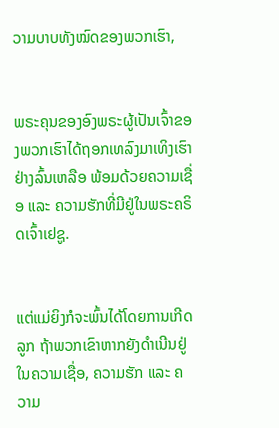ວາມບາບທັງໝົດຂອງພວກເຮົາ,


ພຣະຄຸນຂອງອົງພຣະຜູ້ເປັນເຈົ້າຂອງພວກເຮົາໄດ້ຖອກເທລົງມາເທິງເຮົາຢ່າງລົ້ນເຫລືອ ພ້ອມດ້ວຍຄວາມເຊື່ອ ແລະ ຄວາມຮັກທີ່ມີຢູ່ໃນພຣະຄຣິດເຈົ້າເຢຊູ.


ແຕ່ແມ່ຍິງກໍຈະພົ້ນໄດ້ໂດຍການເກີດລູກ ຖ້າພວກເຂົາຫາກຍັງດຳເນີນຢູ່ໃນຄວາມເຊື່ອ, ຄວາມຮັກ ແລະ ຄວາມ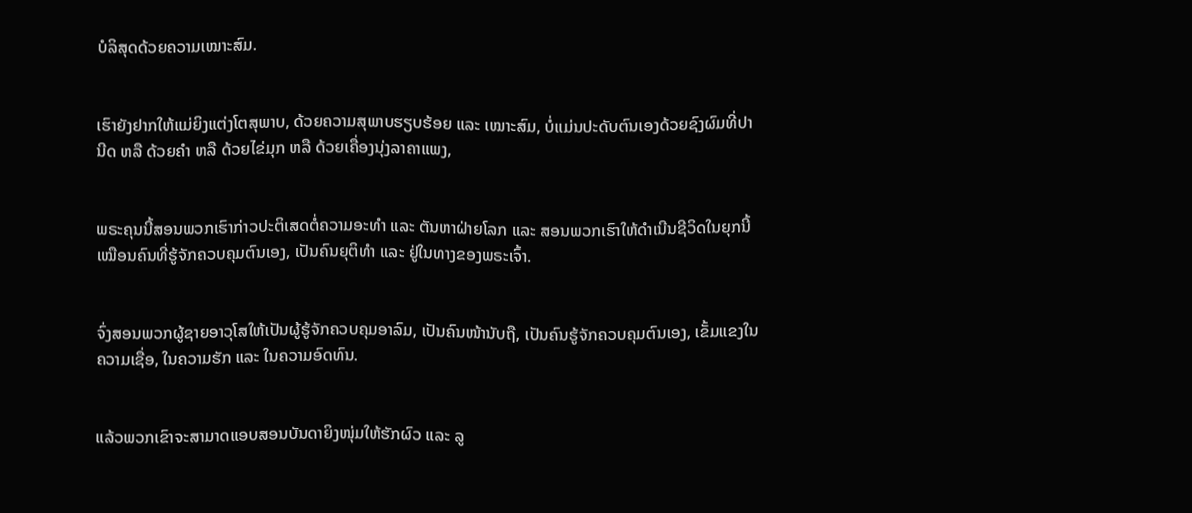ບໍລິສຸດດ້ວຍຄວາມເໝາະສົມ.


ເຮົາຍັງຢາກໃຫ້ແມ່ຍິງແຕ່ງໂຕສຸພາບ, ດ້ວຍຄວາມສຸພາບຮຽບຮ້ອຍ ແລະ ເໝາະສົມ, ບໍ່ແມ່ນປະດັບຕົນເອງດ້ວຍຊົງຜົມທີ່ປານີດ ຫລື ດ້ວຍຄຳ ຫລື ດ້ວຍໄຂ່ມຸກ ຫລື ດ້ວຍເຄື່ອງນຸ່ງລາຄາແພງ,


ພຣະຄຸນນີ້ສອນພວກເຮົາກ່າວປະຕິເສດຕໍ່ຄວາມອະທຳ ແລະ ຕັນຫາຝ່າຍໂລກ ແລະ ສອນພວກເຮົາໃຫ້ດຳເນີນຊີວິດໃນຍຸກນີ້ເໝືອນຄົນທີ່ຮູ້ຈັກຄວບຄຸມຕົນເອງ, ເປັນຄົນຍຸຕິທຳ ແລະ ຢູ່ໃນທາງຂອງພຣະເຈົ້າ.


ຈົ່ງສອນພວກຜູ້ຊາຍອາວຸໂສໃຫ້ເປັນຜູ້ຮູ້ຈັກຄວບຄຸມອາລົມ, ເປັນຄົນໜ້ານັບຖື, ເປັນຄົນຮູ້ຈັກຄວບຄຸມຕົນເອງ, ເຂັ້ມແຂງໃນຄວາມເຊື່ອ, ໃນຄວາມຮັກ ແລະ ໃນຄວາມອົດທົນ.


ແລ້ວພວກເຂົາຈະສາມາດແອບສອນບັນດາຍິງໜຸ່ມໃຫ້ຮັກຜົວ ແລະ ລູ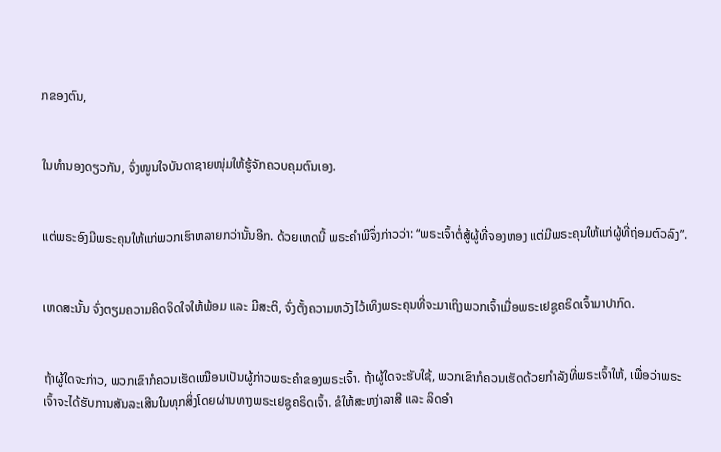ກຂອງຕົນ,


ໃນທຳນອງດຽວກັນ, ຈົ່ງໜູນໃຈບັນດາຊາຍໜຸ່ມໃຫ້ຮູ້ຈັກຄວບຄຸມຕົນເອງ.


ແຕ່ພຣະອົງມີພຣະຄຸນໃຫ້ແກ່ພວກເຮົາຫລາຍກວ່ານັ້ນອີກ. ດ້ວຍເຫດນີ້ ພຣະຄຳພີຈຶ່ງກ່າວວ່າ: “ພຣະເຈົ້າຕໍ່ສູ້ຜູ້ທີ່ຈອງຫອງ ແຕ່ມີພຣະຄຸນໃຫ້ແກ່ຜູ້ທີ່ຖ່ອມຕົວລົງ”.


ເຫດສະນັ້ນ ຈົ່ງຕຽມຄວາມຄິດຈິດໃຈໃຫ້ພ້ອມ ແລະ ມີສະຕິ, ຈົ່ງຕັ້ງຄວາມຫວັງໄວ້ເທິງພຣະຄຸນທີ່ຈະມາເຖິງພວກເຈົ້າເມື່ອພຣະເຢຊູຄຣິດເຈົ້າມາປາກົດ.


ຖ້າຜູ້ໃດຈະກ່າວ, ພວກເຂົາກໍຄວນເຮັດເໝືອນເປັນຜູ້ກ່າວພຣະຄຳຂອງພຣະເຈົ້າ. ຖ້າຜູ້ໃດຈະຮັບໃຊ້, ພວກເຂົາກໍຄວນເຮັດດ້ວຍກຳລັງທີ່ພຣະເຈົ້າໃຫ້, ເພື່ອວ່າພຣະເຈົ້າຈະໄດ້ຮັບການສັນລະເສີນໃນທຸກສິ່ງໂດຍຜ່ານທາງພຣະເຢຊູຄຣິດເຈົ້າ. ຂໍໃຫ້ສະຫງ່າລາສີ ແລະ ລິດອຳ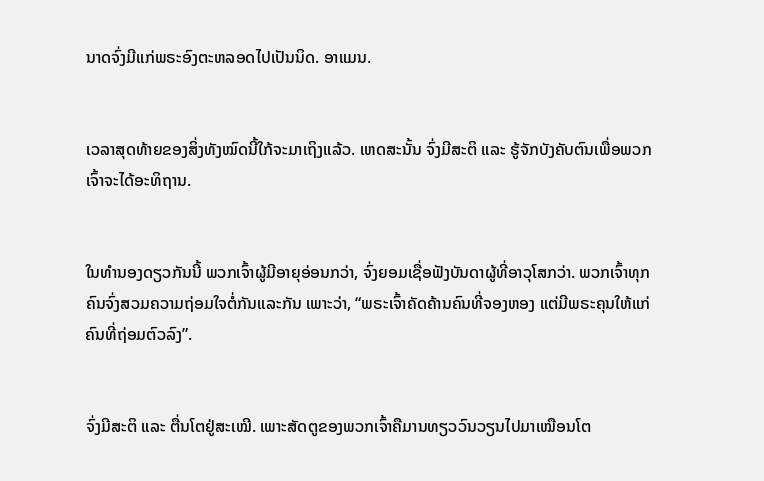ນາດຈົ່ງມີແກ່ພຣະອົງຕະຫລອດໄປເປັນນິດ. ອາແມນ.


ເວລາສຸດທ້າຍຂອງສິ່ງທັງໝົດນີ້ໃກ້ຈະມາເຖິງແລ້ວ. ເຫດສະນັ້ນ ຈົ່ງມີສະຕິ ແລະ ຮູ້ຈັກບັງຄັບຕົນເພື່ອພວກເຈົ້າຈະໄດ້ອະທິຖານ.


ໃນທຳນອງດຽວກັນນີ້ ພວກເຈົ້າຜູ້ມີອາຍຸອ່ອນກວ່າ, ຈົ່ງຍອມເຊື່ອຟັງບັນດາຜູ້ທີ່ອາວຸໂສກວ່າ. ພວກເຈົ້າທຸກຄົນຈົ່ງສວມຄວາມຖ່ອມໃຈຕໍ່ກັນແລະກັນ ເພາະວ່າ, “ພຣະເຈົ້າຄັດຄ້ານຄົນທີ່ຈອງຫອງ ແຕ່ມີພຣະຄຸນໃຫ້ແກ່ຄົນທີ່ຖ່ອມຕົວລົງ”.


ຈົ່ງມີສະຕິ ແລະ ຕື່ນໂຕຢູ່ສະເໝີ. ເພາະສັດຕູຂອງພວກເຈົ້າຄືມານທຽວວົນວຽນໄປມາເໝືອນໂຕ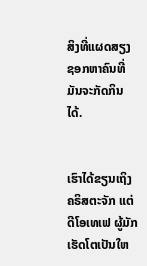ສິງທີ່ແຜດສຽງຊອກຫາຄົນທີ່ມັນຈະກັດກິນໄດ້.


ເຮົາໄດ້ຂຽນເຖິງຄຣິສຕະຈັກ ແຕ່ດີໂອເທເຟ ຜູ້ມັກເຮັດໂຕເປັນໃຫ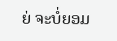ຍ່ ຈະບໍ່ຍອມ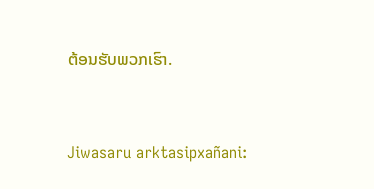ຕ້ອນຮັບພວກເຮົາ.


Jiwasaru arktasipxañani: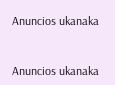Anuncios ukanaka


Anuncios ukanaka